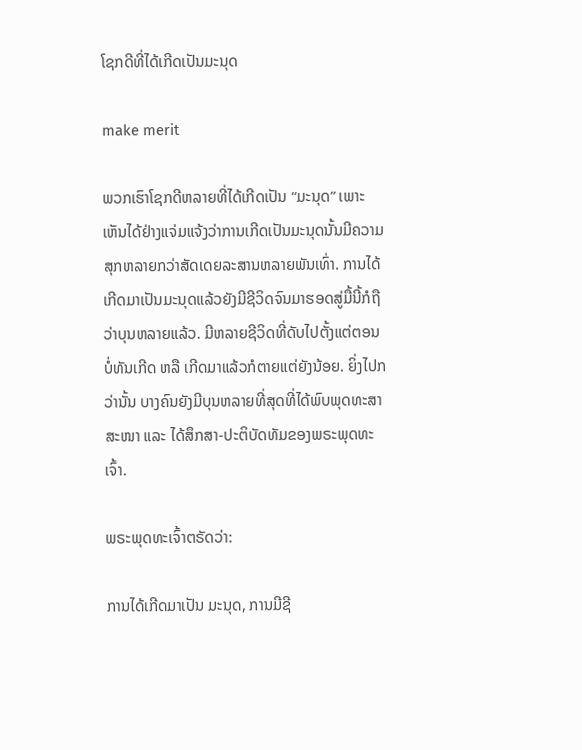ໂຊກດີທີ່ໄດ້ເກີດເປັນມະນຸດ

make merit

ພວກເຮົາໂຊກດີຫລາຍທີ່ໄດ້ເກີດເປັນ “ມະນຸດ” ເພາະເຫັນໄດ້ຢ່າງແຈ່ມແຈ້ງວ່າການເກີດເປັນມະນຸດນັ້ນມີຄວາມສຸກຫລາຍກວ່າສັດເດຍລະສານຫລາຍພັນເທົ່າ. ການໄດ້ເກີດມາເປັນມະນຸດແລ້ວຍັງມີຊີວິດຈົນມາຮອດສູ່ມື້ນີ້ກໍຖືວ່າບຸນຫລາຍແລ້ວ. ມີຫລາຍຊີວິດທີ່ດັບໄປຕັ້ງແຕ່ຕອນບໍ່ທັນເກີດ ຫລື ເກີດມາແລ້ວກໍຕາຍແຕ່ຍັງນ້ອຍ. ຍິ່ງໄປກວ່ານັ້ນ ບາງຄົນຍັງມີບຸນຫລາຍທີ່ສຸດທີ່ໄດ້ພົບພຸດທະສາສະໜາ ແລະ ໄດ້ສຶກສາ-ປະຕິບັດທັມຂອງພຣະພຸດທະເຈົ້າ.

ພຣະພຸດທະເຈົ້າຕຣັດວ່າ:

ການໄດ້ເກີດມາເປັນ ມະນຸດ, ການມີຊີ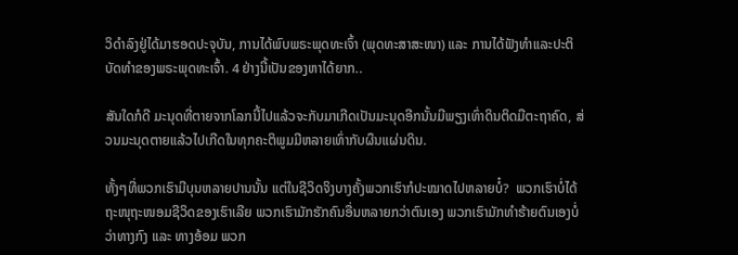ວິດຳລົງຢູ່ໄດ້ມາຮອດປະຈຸບັນ, ການໄດ້ພົບພຣະພຸດທະເຈົ້າ (ພຸດທະສາສະໜາ) ແລະ ການໄດ້ຟັງທຳແລະປະຕິບັດທຳຂອງພຣະພຸດທະເຈົ້າ. 4 ຢ່າງນີ້ເປັນຂອງຫາໄດ້ຍາກ..

ສັນໃດກໍດີ ມະນຸດທີ່ຕາຍຈາກໂລກນີ້ໄປແລ້ວຈະກັບມາເກີດເປັນມະນຸດອີກນັ້ນມີພຽງເທົ່າດິນຕິດມືຕະຖາຄົດ, ສ່ວນມະນຸດຕາຍແລ້ວໄປເກີດໃນທຸກຄະຕິພູມມີຫລາຍເທົ່າກັບຜຶນແຜ່ນດິນ.

ທັ້ງໆທີ່ພວກເຮົາມີບຸນຫລາຍປານນັ້ນ ແຕ່ໃນຊີວິດຈິງບາງຄັ້ງພວກເຮົາກໍປະໝາດໄປຫລາຍບໍ໋?  ພວກເຮົາບໍ່ໄດ້ຖະໜຸຖະໜອມຊີວິດຂອງເຮົາເລີຍ ພວກເຮົາມັກຮັກຄົນອື່ນຫລາຍກວ່າຕົນເອງ ພວກເຮົາມັກທຳຮ້າຍຕົນເອງບໍ່ວ່າທາງກົງ ແລະ ທາງອ້ອມ ພວກ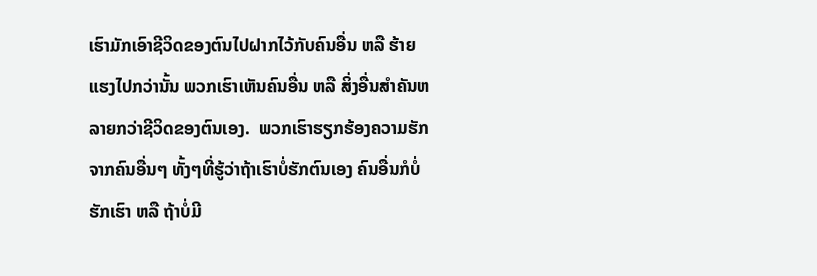ເຮົາມັກເອົາຊີວິດຂອງຕົນໄປຝາກໄວ້ກັບຄົນອື່ນ ຫລື ຮ້າຍແຮງໄປກວ່ານັ້ນ ພວກເຮົາເຫັນຄົນອື່ນ ຫລື ສິ່ງອື່ນສຳຄັນຫລາຍກວ່າຊີວິດຂອງຕົນເອງ.  ພວກເຮົາຮຽກຮ້ອງຄວາມຮັກຈາກຄົນອື່ນໆ ທັ້ງໆທີ່ຮູ້ວ່າຖ້າເຮົາບໍ່ຮັກຕົນເອງ ຄົນອື່ນກໍບໍ່ຮັກເຮົາ ຫລື ຖ້າບໍ່ມີ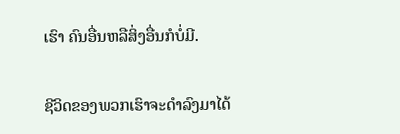ເຮົາ ຄົນອື່ນຫລືສິ່ງອື່ນກໍບໍ່ມີ.

ຊີວິດຂອງພວກເຮົາຈະດຳລົງມາໄດ້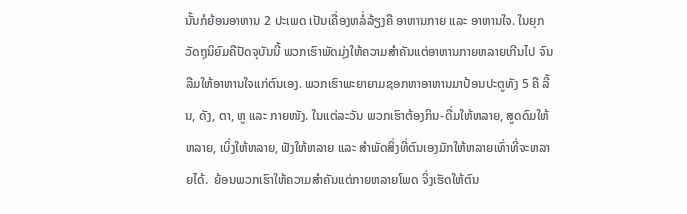ນັ້ນກໍຍ້ອນອາຫານ 2 ປະເພດ ເປັນເຄື່ອງຫລໍ່ລ້ຽງຄື ອາຫານກາຍ ແລະ ອາຫານໃຈ. ໃນຍຸກວັດຖຸນິຍົມຄືປັດຈຸບັນນີ້ ພວກເຮົາພັດມຸ່ງໃຫ້ຄວາມສຳຄັນແຕ່ອາຫານກາຍຫລາຍເກີນໄປ ຈົນລືມໃຫ້ອາຫານໃຈແກ່ຕົນເອງ. ພວກເຮົາພະຍາຍາມຊອກຫາອາຫານມາປ້ອນປະຕູທັງ 5 ຄື ລີ້ນ, ດັງ, ຕາ, ຫູ ແລະ ກາຍໜັງ. ໃນແຕ່ລະວັນ ພວກເຮົາຕ້ອງກິນ-ດື່ມໃຫ້ຫລາຍ, ສູດດົມໃຫ້ຫລາຍ, ເບິ່ງໃຫ້ຫລາຍ, ຟັງໃຫ້ຫລາຍ ແລະ ສຳພັດສິ່ງທີ່ຕົນເອງມັກໃຫ້ຫລາຍເທົ່າທີ່ຈະຫລາຍໄດ້.  ຍ້ອນພວກເຮົາໃຫ້ຄວາມສຳຄັນແຕ່ກາຍຫລາຍໂພດ ຈິ່ງເຮັດໃຫ້ຕົນ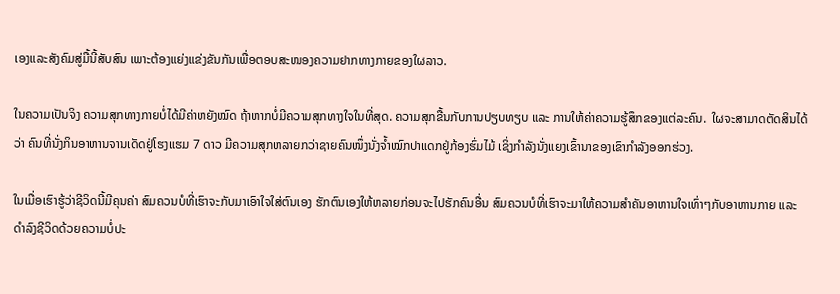ເອງແລະສັງຄົມສູ່ມື້ນີ້ສັບສົນ ເພາະຕ້ອງແຍ່ງແຂ່ງຂັນກັນເພື່ອຕອບສະໜອງຄວາມຢາກທາງກາຍຂອງໃຜລາວ.

ໃນຄວາມເປັນຈິງ ຄວາມສຸກທາງກາຍບໍ່ໄດ້ມີຄ່າຫຍັງໝົດ ຖ້າຫາກບໍ່ມີຄວາມສຸກທາງໃຈໃນທີ່ສຸດ. ຄວາມສຸກຂື້ນກັບການປຽບທຽບ ແລະ ການໃຫ້ຄ່າຄວາມຮູ້ສຶກຂອງແຕ່ລະຄົນ.  ໃຜຈະສາມາດຕັດສິນໄດ້ວ່າ ຄົນທີ່ນັ່ງກິນອາຫານຈານເດັດຢູ່ໂຮງແຮມ 7 ດາວ ມີຄວາມສຸກຫລາຍກວ່າຊາຍຄົນໜຶ່ງນັ່ງຈ້ຳໝົກປາແດກຢູ່ກ້ອງຮົ່ມໄມ້ ເຊິ່ງກຳລັງນັ່ງແຍງເຂົ້ານາຂອງເຂົາກຳລັງອອກຮ່ວງ.

ໃນເມື່ອເຮົາຮູ້ວ່າຊີວິດນີ້ມີຄຸນຄ່າ ສົມຄວນບໍທີ່ເຮົາຈະກັບມາເອົາໃຈໃສ່ຕົນເອງ ຮັກຕົນເອງໃຫ້ຫລາຍກ່ອນຈະໄປຮັກຄົນອື່ນ ສົມຄວນບໍທີ່ເຮົາຈະມາໃຫ້ຄວາມສຳຄັນອາຫານໃຈເທົ່າໆກັບອາຫານກາຍ ແລະ ດຳລົງຊີວິດດ້ວຍຄວາມບໍ່ປະ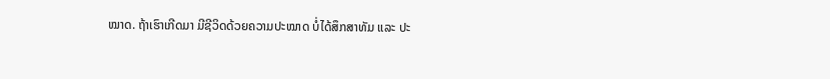ໝາດ. ຖ້າເຮົາເກີດມາ ມີຊີວິດດ້ວຍຄວາມປະໝາດ ບໍ່ໄດ້ສຶກສາທັມ ແລະ ປະ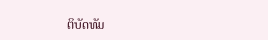ຕິບັດທັມ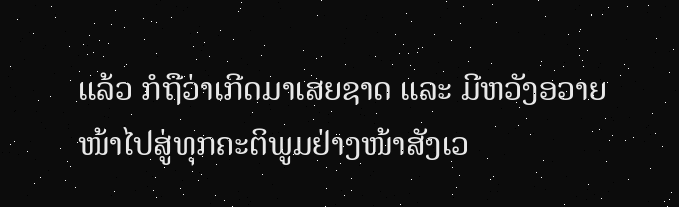ແລ້ວ ກໍຖືວ່າເກີດມາເສຍຊາດ ແລະ ມີຫວັງອວາຍໜ້າໄປສູ່ທຸກຄະຕິພູມຢ່າງໜ້າສັງເວ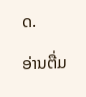ດ.

ອ່ານຕື່ມ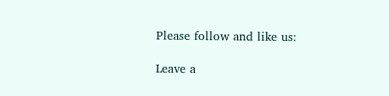Please follow and like us:

Leave a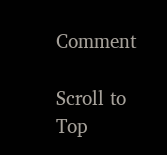Comment

Scroll to Top